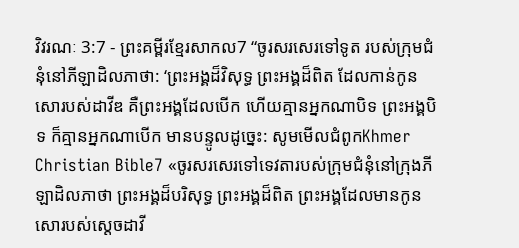វិវរណៈ 3:7 - ព្រះគម្ពីរខ្មែរសាកល7 “ចូរសរសេរទៅទូត របស់ក្រុមជំនុំនៅភីឡាដិលភាថា: ‘ព្រះអង្គដ៏វិសុទ្ធ ព្រះអង្គដ៏ពិត ដែលកាន់កូនសោរបស់ដាវីឌ គឺព្រះអង្គដែលបើក ហើយគ្មានអ្នកណាបិទ ព្រះអង្គបិទ ក៏គ្មានអ្នកណាបើក មានបន្ទូលដូច្នេះ: សូមមើលជំពូកKhmer Christian Bible7 «ចូរសរសេរទៅទេវតារបស់ក្រុមជំនុំនៅក្រុងភីឡាដិលភាថា ព្រះអង្គដ៏បរិសុទ្ធ ព្រះអង្គដ៏ពិត ព្រះអង្គដែលមានកូនសោរបស់ស្ដេចដាវី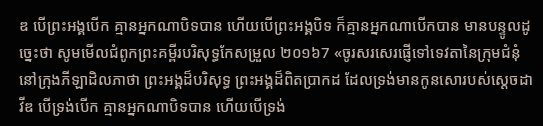ឌ បើព្រះអង្គបើក គ្មានអ្នកណាបិទបាន ហើយបើព្រះអង្គបិទ ក៏គ្មានអ្នកណាបើកបាន មានបន្ទូលដូច្នេះថា សូមមើលជំពូកព្រះគម្ពីរបរិសុទ្ធកែសម្រួល ២០១៦7 «ចូរសរសេរផ្ញើទៅទេវតានៃក្រុមជំនុំនៅក្រុងភីឡាដិលភាថា ព្រះអង្គដ៏បរិសុទ្ធ ព្រះអង្គដ៏ពិតប្រាកដ ដែលទ្រង់មានកូនសោរបស់ស្តេចដាវីឌ បើទ្រង់បើក គ្មានអ្នកណាបិទបាន ហើយបើទ្រង់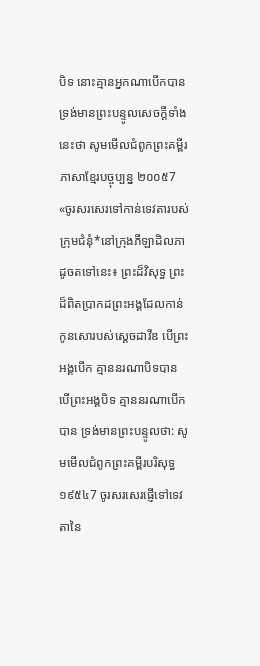បិទ នោះគ្មានអ្នកណាបើកបាន ទ្រង់មានព្រះបន្ទូលសេចក្ដីទាំងនេះថា សូមមើលជំពូកព្រះគម្ពីរភាសាខ្មែរបច្ចុប្បន្ន ២០០៥7 «ចូរសរសេរទៅកាន់ទេវតារបស់ក្រុមជំនុំ*នៅក្រុងភីឡាដិលភាដូចតទៅនេះ៖ ព្រះដ៏វិសុទ្ធ ព្រះដ៏ពិតប្រាកដព្រះអង្គដែលកាន់កូនសោរបស់ស្ដេចដាវីឌ បើព្រះអង្គបើក គ្មាននរណាបិទបាន បើព្រះអង្គបិទ គ្មាននរណាបើកបាន ទ្រង់មានព្រះបន្ទូលថា: សូមមើលជំពូកព្រះគម្ពីរបរិសុទ្ធ ១៩៥៤7 ចូរសរសេរផ្ញើទៅទេវតានៃ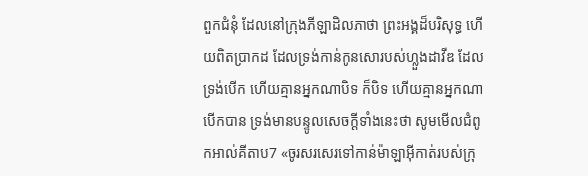ពួកជំនុំ ដែលនៅក្រុងភីឡាដិលភាថា ព្រះអង្គដ៏បរិសុទ្ធ ហើយពិតប្រាកដ ដែលទ្រង់កាន់កូនសោរបស់ហ្លួងដាវីឌ ដែលទ្រង់បើក ហើយគ្មានអ្នកណាបិទ ក៏បិទ ហើយគ្មានអ្នកណាបើកបាន ទ្រង់មានបន្ទូលសេចក្ដីទាំងនេះថា សូមមើលជំពូកអាល់គីតាប7 «ចូរសរសេរទៅកាន់ម៉ាឡាអ៊ីកាត់របស់ក្រុ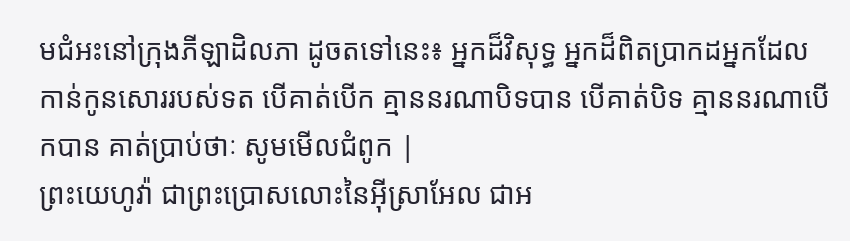មជំអះនៅក្រុងភីឡាដិលភា ដូចតទៅនេះ៖ អ្នកដ៏វិសុទ្ធ អ្នកដ៏ពិតប្រាកដអ្នកដែលកាន់កូនសោររបស់ទត បើគាត់បើក គ្មាននរណាបិទបាន បើគាត់បិទ គ្មាននរណាបើកបាន គាត់ប្រាប់ថាៈ សូមមើលជំពូក |
ព្រះយេហូវ៉ា ជាព្រះប្រោសលោះនៃអ៊ីស្រាអែល ជាអ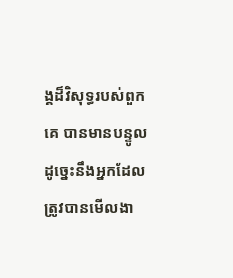ង្គដ៏វិសុទ្ធរបស់ពួកគេ បានមានបន្ទូលដូច្នេះនឹងអ្នកដែលត្រូវបានមើលងា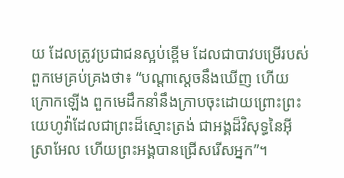យ ដែលត្រូវប្រជាជនស្អប់ខ្ពើម ដែលជាបាវបម្រើរបស់ពួកមេគ្រប់គ្រងថា៖ “បណ្ដាស្ដេចនឹងឃើញ ហើយក្រោកឡើង ពួកមេដឹកនាំនឹងក្រាបចុះដោយព្រោះព្រះយេហូវ៉ាដែលជាព្រះដ៏ស្មោះត្រង់ ជាអង្គដ៏វិសុទ្ធនៃអ៊ីស្រាអែល ហើយព្រះអង្គបានជ្រើសរើសអ្នក”។